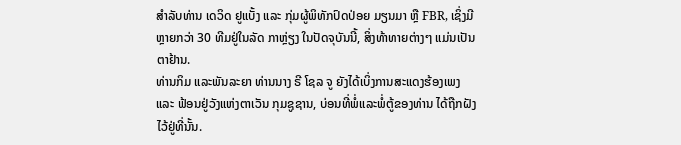ສຳລັບທ່ານ ເດວິດ ຢູແບັ້ງ ແລະ ກຸ່ມຜູ້ພິທັກປົດປ່ອຍ ມຽນມາ ຫຼື FBR, ເຊິ່ງມີຫຼາຍກວ່າ 30 ທີມຢູ່ໃນລັດ ກາຫຼ່ຽງ ໃນປັດຈຸບັນນີ້, ສິ່ງທ້າທາຍຕ່າງໆ ແມ່ນເປັນຕາຢ້ານ.
ທ່ານກິມ ແລະພັນລະຍາ ທ່ານນາງ ຣີ ໂຊລ ຈູ ຍັງໄດ້ເບິ່ງການສະແດງຮ້ອງເພງ ແລະ ຟ້ອນຢູ່ວັງແຫ່ງຕາເວັນ ກຸມຊູຊານ, ບ່ອນທີ່ພໍ່ແລະພໍ່ຕູ້ຂອງທ່ານ ໄດ້ຖືກຝັງໄວ້ຢູ່ທີ່ນັ້ນ.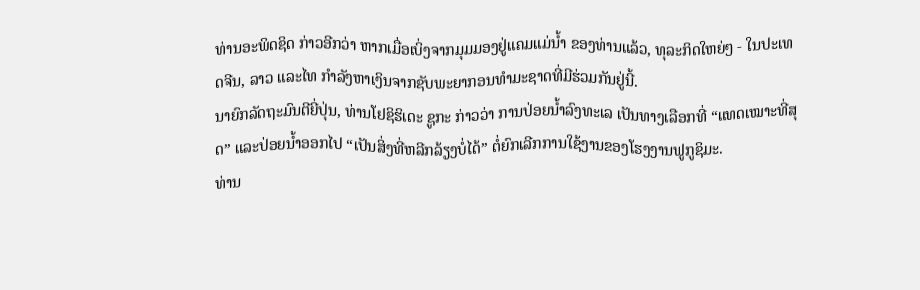ທ່ານອະພິດຊິດ ກ່າວອີກວ່າ ຫາກເມື່ອເບິ່ງຈາກມຸມມອງຢູ່ແຄມແມ່ນໍ້າ ຂອງທ່ານແລ້ວ, ທຸລະກິດໃຫຍ່ໆ - ໃນປະເທດຈີນ, ລາວ ແລະໄທ ກຳລັງຫາເງິນຈາກຊັບພະຍາກອນທຳມະຊາດທີ່ມີຮ່ວມກັນຢູ່ນີ້.
ນາຍົກລັດຖະມົນຕີຍີ່ປຸ່ນ, ທ່ານໂຢຊິຮິເດະ ຊູກະ ກ່າວວ່າ ການປ່ອຍນໍ້າລົງທະເລ ເປັນທາງເລືອກທີ່ “ແທດເໝາະທີ່ສຸດ” ແລະປ່ອຍນໍ້າອອກໄປ “ເປັນສິ່ງທີ່ຫລີກລ້ຽງບໍ່ໄດ້” ຕໍ່ຍົກເລີກການໃຊ້ງານຂອງໂຮງງານຟູກູຊິມະ.
ທ່ານ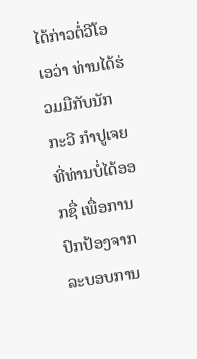ໄດ້ກ່າວຕໍ່ວີໂອເອວ່າ ທ່ານໄດ້ຮ່ວມມືກັບນັກກະວີ ກຳປູເຈຍ ທີ່ທ່ານບໍ່ໄດ້ອອກຊື່ ເພື່ອການປົກປ້ອງຈາກລະບອບການ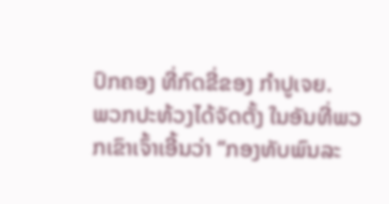ປົກຄອງ ທີ່ກົດຂີ່ຂອງ ກຳປູເຈຍ.
ພວກປະທ້ວງໄດ້ຈັດຕັ້ງ ໃນອັນທີ່ພວກເຂົາເຈົ້າເອີ້ນວ່າ “ກອງທັບພົນລະ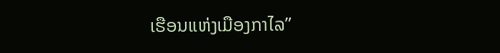ເຮືອນແຫ່ງເມືອງກາໄລ”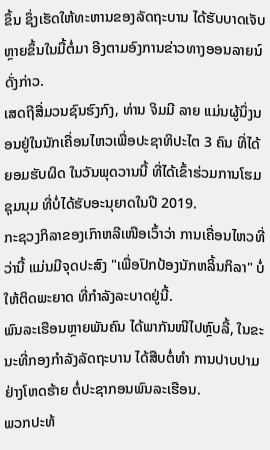ຂຶ້ນ ຊຶ່ງເຮັດໃຫ້ທະຫານຂອງລັດຖະບານ ໄດ້ຮັບບາດເຈັບຫຼາຍຂຶ້ນໃນມື້ຕໍ່ມາ ອີງຕາມອົງການຂ່າວທາງອອນລາຍນ໌ດັ່ງກ່າວ.
ເສດຖີສື່ມວນຊົນຮົງກົງ, ທ່ານ ຈິມມີ ລາຍ ແມ່ນຜູ້ນຶ່ງນອນຢູ່ໃນນັກເຄື່ອນໄຫວເພື່ອປະຊາທິປະໄຕ 3 ຄົນ ທີ່ໄດ້ຍອມຮັບຜິດ ໃນວັນພຸດວານນີ້ ທີ່ໄດ້ເຂົ້າຮ່ວມການໂຮມຊຸມນຸມ ທີ່ບໍ່ໄດ້ຮັບອະນຸຍາດໃນປີ 2019.
ກະຊວງກິລາຂອງເກົາຫລີເໜືອເວົ້າວ່າ ການເຄື່ອນໄຫວທີ່ວ່ານີ້ ແມ່ນມີຈຸດປະສົງ "ເພື່ອປົກປ້ອງນັກຫລິ້ນກິລາ" ບໍ່ໃຫ້ຕິດພະຍາດ ທີ່ກໍາລັງລະບາດຢູ່ນີ້.
ພົນລະເຮືອນຫຼາຍພັນຄົນ ໄດ້ພາກັນໜີໄປຫຼົບລີ້, ໃນຂະນະທີ່ກອງກຳລັງລັດຖະບານ ໄດ້ສືບຕໍ່ທຳ ການປາບປາມຢ່າງໂຫດຮ້າຍ ຕໍ່ປະຊາກອນພົນລະເຮືອນ.
ພວກປະທ້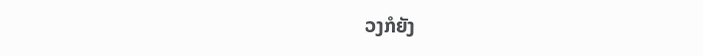ວງກໍຍັງ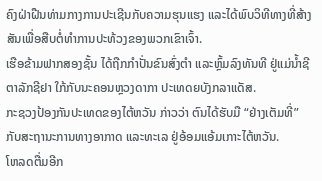ຄົງຝ່າຝືນທ່າມກາງການປະເຊີນກັບຄວາມຮຸນແຮງ ແລະໄດ້ພົບວິທີທາງທີ່ສ້າງສັນເພື່ອສືບຕໍ່ທຳການປະທ້ວງຂອງພວກເຂົາເຈົ້າ.
ເຮືອຂ້າມຟາກສອງຊັ້ນ ໄດ້ຖືກກໍາປັ່ນຂົນສົ່ງຕຳ ແລະຫຼົ້ມລົງທັນທີ ຢູ່ແມ່ນໍ້າຊີຕາລັກຊີຢາ ໃກ້ກັບນະຄອນຫຼວງດາກາ ປະເທດຍບັງກລາແດັສ.
ກະຊວງປ້ອງກັນປະເທດຂອງໄຕ້ຫວັນ ກ່າວວ່າ ຕົນໄດ້ຮັບມື “ຢ່າງເຕັມທີ່” ກັບສະຖານະການທາງອາກາດ ແລະທະເລ ຢູ່ອ້ອມແອ້ມເກາະໄຕ້ຫວັນ.
ໂຫລດຕື່ມອີກ